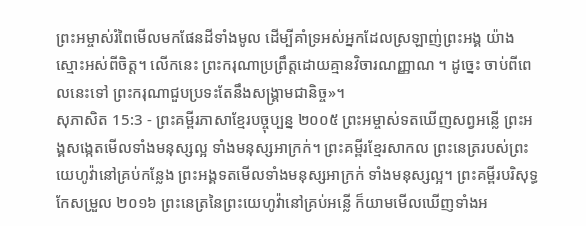ព្រះអម្ចាស់រំពៃមើលមកផែនដីទាំងមូល ដើម្បីគាំទ្រអស់អ្នកដែលស្រឡាញ់ព្រះអង្គ យ៉ាងស្មោះអស់ពីចិត្ត។ លើកនេះ ព្រះករុណាប្រព្រឹត្តដោយគ្មានវិចារណញ្ញាណ ។ ដូច្នេះ ចាប់ពីពេលនេះទៅ ព្រះករុណាជួបប្រទះតែនឹងសង្គ្រាមជានិច្ច»។
សុភាសិត 15:3 - ព្រះគម្ពីរភាសាខ្មែរបច្ចុប្បន្ន ២០០៥ ព្រះអម្ចាស់ទតឃើញសព្វអន្លើ ព្រះអង្គសង្កេតមើលទាំងមនុស្សល្អ ទាំងមនុស្សអាក្រក់។ ព្រះគម្ពីរខ្មែរសាកល ព្រះនេត្ររបស់ព្រះយេហូវ៉ានៅគ្រប់កន្លែង ព្រះអង្គទតមើលទាំងមនុស្សអាក្រក់ ទាំងមនុស្សល្អ។ ព្រះគម្ពីរបរិសុទ្ធកែសម្រួល ២០១៦ ព្រះនេត្រនៃព្រះយេហូវ៉ានៅគ្រប់អន្លើ ក៏យាមមើលឃើញទាំងអ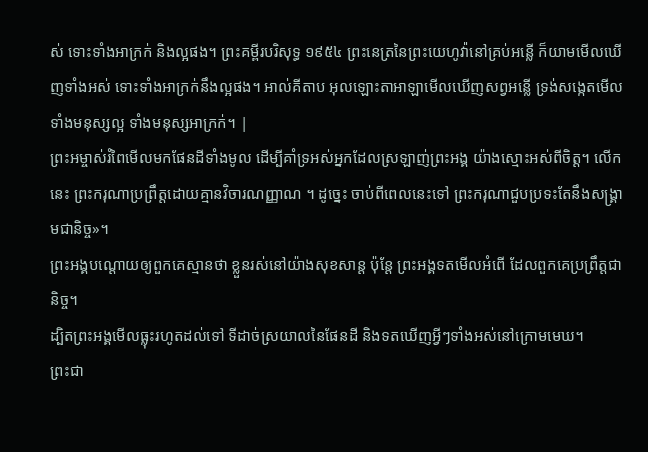ស់ ទោះទាំងអាក្រក់ និងល្អផង។ ព្រះគម្ពីរបរិសុទ្ធ ១៩៥៤ ព្រះនេត្រនៃព្រះយេហូវ៉ានៅគ្រប់អន្លើ ក៏យាមមើលឃើញទាំងអស់ ទោះទាំងអាក្រក់នឹងល្អផង។ អាល់គីតាប អុលឡោះតាអាឡាមើលឃើញសព្វអន្លើ ទ្រង់សង្កេតមើលទាំងមនុស្សល្អ ទាំងមនុស្សអាក្រក់។ |
ព្រះអម្ចាស់រំពៃមើលមកផែនដីទាំងមូល ដើម្បីគាំទ្រអស់អ្នកដែលស្រឡាញ់ព្រះអង្គ យ៉ាងស្មោះអស់ពីចិត្ត។ លើកនេះ ព្រះករុណាប្រព្រឹត្តដោយគ្មានវិចារណញ្ញាណ ។ ដូច្នេះ ចាប់ពីពេលនេះទៅ ព្រះករុណាជួបប្រទះតែនឹងសង្គ្រាមជានិច្ច»។
ព្រះអង្គបណ្ដោយឲ្យពួកគេស្មានថា ខ្លួនរស់នៅយ៉ាងសុខសាន្ត ប៉ុន្តែ ព្រះអង្គទតមើលអំពើ ដែលពួកគេប្រព្រឹត្តជានិច្ច។
ដ្បិតព្រះអង្គមើលធ្លុះរហូតដល់ទៅ ទីដាច់ស្រយាលនៃផែនដី និងទតឃើញអ្វីៗទាំងអស់នៅក្រោមមេឃ។
ព្រះជា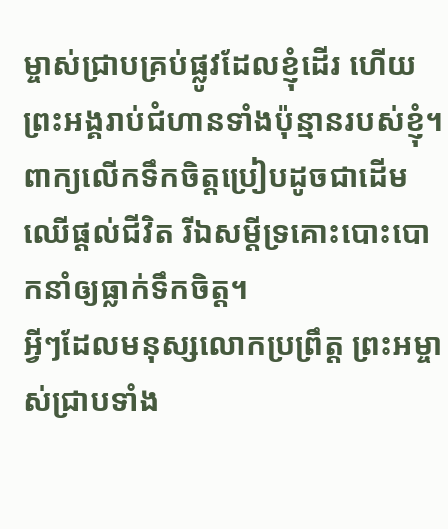ម្ចាស់ជ្រាបគ្រប់ផ្លូវដែលខ្ញុំដើរ ហើយព្រះអង្គរាប់ជំហានទាំងប៉ុន្មានរបស់ខ្ញុំ។
ពាក្យលើកទឹកចិត្តប្រៀបដូចជាដើមឈើផ្ដល់ជីវិត រីឯសម្ដីទ្រគោះបោះបោកនាំឲ្យធ្លាក់ទឹកចិត្ត។
អ្វីៗដែលមនុស្សលោកប្រព្រឹត្ត ព្រះអម្ចាស់ជ្រាបទាំង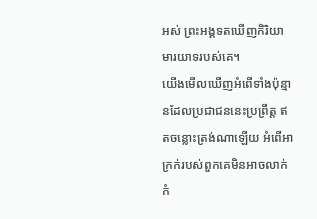អស់ ព្រះអង្គទតឃើញកិរិយាមារយាទរបស់គេ។
យើងមើលឃើញអំពើទាំងប៉ុន្មានដែលប្រជាជននេះប្រព្រឹត្ត ឥតចន្លោះត្រង់ណាឡើយ អំពើអាក្រក់របស់ពួកគេមិនអាចលាក់កំ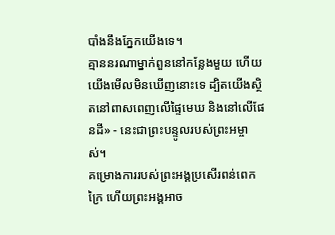បាំងនឹងភ្នែកយើងទេ។
គ្មាននរណាម្នាក់ពួននៅកន្លែងមួយ ហើយយើងមើលមិនឃើញនោះទេ ដ្បិតយើងស្ថិតនៅពាសពេញលើផ្ទៃមេឃ និងនៅលើផែនដី» - នេះជាព្រះបន្ទូលរបស់ព្រះអម្ចាស់។
គម្រោងការរបស់ព្រះអង្គប្រសើរពន់ពេកក្រៃ ហើយព្រះអង្គអាច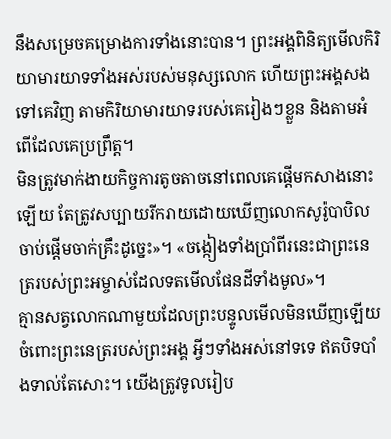នឹងសម្រេចគម្រោងការទាំងនោះបាន។ ព្រះអង្គពិនិត្យមើលកិរិយាមារយាទទាំងអស់របស់មនុស្សលោក ហើយព្រះអង្គសងទៅគេវិញ តាមកិរិយាមារយាទរបស់គេរៀងៗខ្លួន និងតាមអំពើដែលគេប្រព្រឹត្ត។
មិនត្រូវមាក់ងាយកិច្ចការតូចតាចនៅពេលគេផ្ដើមកសាងនោះឡើយ តែត្រូវសប្បាយរីករាយដោយឃើញលោកសូរ៉ូបាបិលចាប់ផ្ដើមចាក់គ្រឹះដូច្នេះ»។ «ចង្កៀងទាំងប្រាំពីរនេះជាព្រះនេត្ររបស់ព្រះអម្ចាស់ដែលទតមើលផែនដីទាំងមូល»។
គ្មានសត្វលោកណាមួយដែលព្រះបន្ទូលមើលមិនឃើញឡើយ ចំពោះព្រះនេត្ររបស់ព្រះអង្គ អ្វីៗទាំងអស់នៅទទេ ឥតបិទបាំងទាល់តែសោះ។ យើងត្រូវទូលរៀប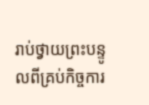រាប់ថ្វាយព្រះបន្ទូលពីគ្រប់កិច្ចការ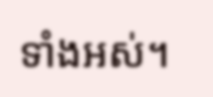ទាំងអស់។